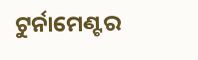ଟୁର୍ନାମେଣ୍ଟର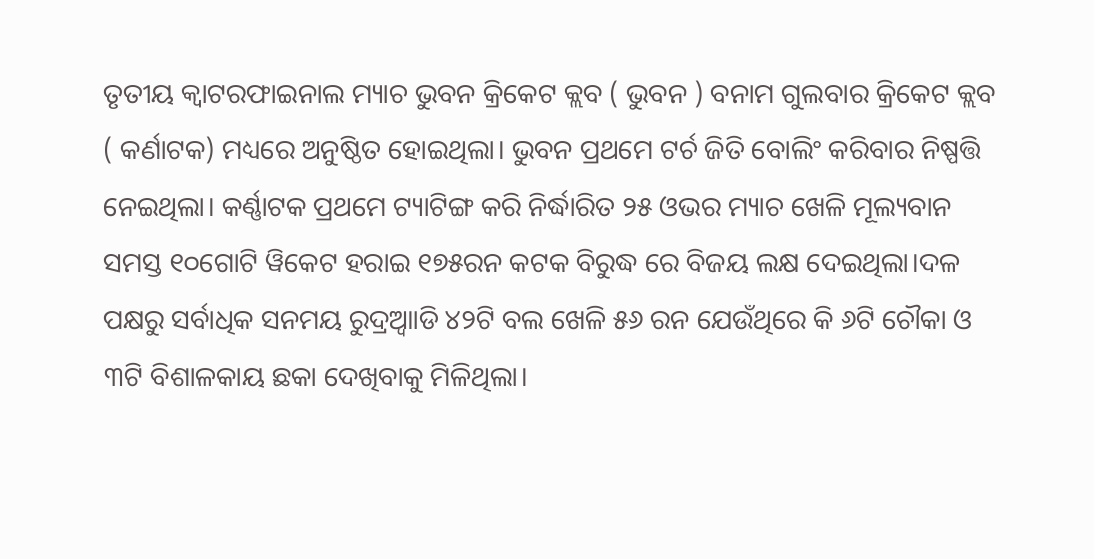ତୃତୀୟ କ୍ଵାଟରଫାଇନାଲ ମ୍ୟାଚ ଭୁବନ କ୍ରିକେଟ କ୍ଲବ ( ଭୁବନ ) ବନାମ ଗୁଲବାର କ୍ରିକେଟ କ୍ଲବ ( କର୍ଣାଟକ) ମଧ୍ୟରେ ଅନୁଷ୍ଠିତ ହୋଇଥିଲା। ଭୁବନ ପ୍ରଥମେ ଟର୍ଚ ଜିତି ବୋଲିଂ କରିବାର ନିଷ୍ପତ୍ତି ନେଇଥିଲା। କର୍ଣ୍ଣାଟକ ପ୍ରଥମେ ଟ୍ୟାଟିଙ୍ଗ କରି ନିର୍ଦ୍ଧାରିତ ୨୫ ଓଭର ମ୍ୟାଚ ଖେଳି ମୂଲ୍ୟବାନ ସମସ୍ତ ୧୦ଗୋଟି ୱିକେଟ ହରାଇ ୧୭୫ରନ କଟକ ବିରୁଦ୍ଧ ରେ ବିଜୟ ଲକ୍ଷ ଦେଇଥିଲା।ଦଳ ପକ୍ଷରୁ ସର୍ବାଧିକ ସନମୟ ରୁଦ୍ରଆ୍ୱାଡି ୪୨ଟି ବଲ ଖେଳି ୫୬ ରନ ଯେଉଁଥିରେ କି ୬ଟି ଚୌକା ଓ ୩ଟି ବିଶାଳକାୟ ଛକା ଦେଖିବାକୁ ମିଳିଥିଲା।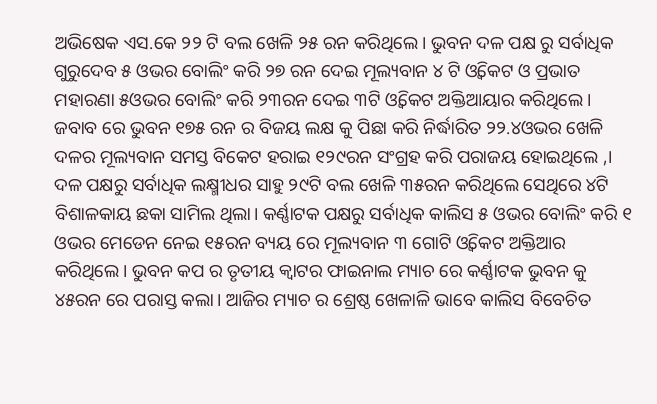ଅଭିଷେକ ଏସ.କେ ୨୨ ଟି ବଲ ଖେଳି ୨୫ ରନ କରିଥିଲେ। ଭୁବନ ଦଳ ପକ୍ଷ ରୁ ସର୍ବାଧିକ ଗୁରୁଦେବ ୫ ଓଭର ବୋଲିଂ କରି ୨୭ ରନ ଦେଇ ମୂଲ୍ୟବାନ ୪ ଟି ଓ୍ବିକେଟ ଓ ପ୍ରଭାତ ମହାରଣା ୫ଓଭର ବୋଲିଂ କରି ୨୩ରନ ଦେଇ ୩ଟି ଓ୍ବିକେଟ ଅକ୍ତିଆୟାର କରିଥିଲେ। ଜବାବ ରେ ଭୁବନ ୧୭୫ ରନ ର ବିଜୟ ଲକ୍ଷ କୁ ପିଛା କରି ନିର୍ଦ୍ଧାରିତ ୨୨.୪ଓଭର ଖେଳି ଦଳର ମୂଲ୍ୟବାନ ସମସ୍ତ ବିକେଟ ହରାଇ ୧୨୯ରନ ସଂଗ୍ରହ କରି ପରାଜୟ ହୋଇଥିଲେ ,। ଦଳ ପକ୍ଷରୁ ସର୍ବାଧିକ ଲକ୍ଷ୍ମୀଧର ସାହୁ ୨୯ଟି ବଲ ଖେଳି ୩୫ରନ କରିଥିଲେ ସେଥିରେ ୪ଟି ବିଶାଳକାୟ ଛକା ସାମିଲ ଥିଲା। କର୍ଣ୍ଣାଟକ ପକ୍ଷରୁ ସର୍ବାଧିକ କାଲିସ ୫ ଓଭର ବୋଲିଂ କରି ୧ ଓଭର ମେଡେନ ନେଇ ୧୫ରନ ବ୍ୟୟ ରେ ମୂଲ୍ୟବାନ ୩ ଗୋଟି ଓ୍ବିକେଟ ଅକ୍ତିଆର କରିଥିଲେ। ଭୁବନ କପ ର ତୃତୀୟ କ୍ଵାଟର ଫାଇନାଲ ମ୍ୟାଚ ରେ କର୍ଣ୍ଣାଟକ ଭୁବନ କୁ ୪୫ରନ ରେ ପରାସ୍ତ କଲା। ଆଜିର ମ୍ୟାଚ ର ଶ୍ରେଷ୍ଠ ଖେଳାଳି ଭାବେ କାଲିସ ବିବେଚିତ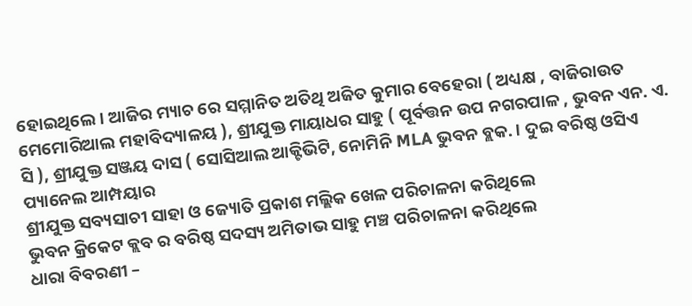ହୋଇଥିଲେ। ଆଜିର ମ୍ୟାଚ ରେ ସମ୍ମାନିତ ଅତିଥି ଅଜିତ କୁମାର ବେହେରା ( ଅଧ୍ୟକ୍ଷ , ବାଜିରାଉତ ମେମୋରିଆଲ ମହାବିଦ୍ୟାଳୟ ), ଶ୍ରୀଯୁକ୍ତ ମାୟାଧର ସାହୁ ( ପୂର୍ବତ୍ତନ ଉପ ନଗରପାଳ , ଭୁବନ ଏନ. ଏ. ସି ), ଶ୍ରୀଯୁକ୍ତ ସଞ୍ଜୟ ଦାସ ( ସୋସିଆଲ ଆକ୍ଟିଭିଟି, ନୋମିନି MLA ଭୁବନ ବ୍ଲକ. । ଦୁଇ ବରିଷ୍ଠ ଓସିଏ ପ୍ୟାନେଲ ଆମ୍ପୟାର
ଶ୍ରୀଯୁକ୍ତ ସବ୍ୟସାଚୀ ସାହା ଓ ଜ୍ୟୋତି ପ୍ରକାଶ ମଲ୍ଲିକ ଖେଳ ପରିଚାଳନା କରିଥିଲେ
ଭୁବନ କ୍ରିକେଟ କ୍ଲବ ର ବରିଷ୍ଠ ସଦସ୍ୟ ଅମିତାଭ ସାହୁ ମଞ୍ଚ ପରିଚାଳନା କରିଥିଲେ
ଧାରା ବିବରଣୀ –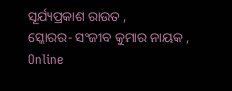ସୂର୍ଯ୍ୟପ୍ରକାଶ ରାଉତ ,
ସ୍କୋରର- ସଂଜୀବ କୁମାର ନାୟକ ,
Online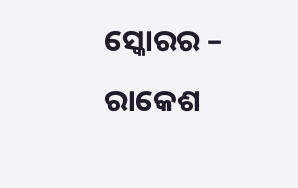ସ୍କୋରର – ରାକେଶ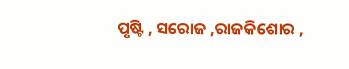ପୃଷ୍ଟି , ସରୋଜ ,ରାଜକିଶୋର ,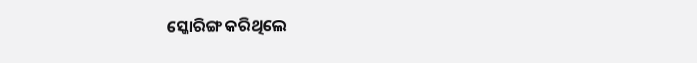ସ୍କୋରିଙ୍ଗ କରିଥିଲେ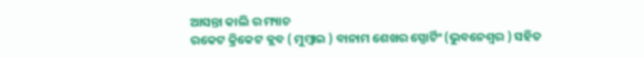ଆସନ୍ତା କାଲି ର ମ୍ୟାଚ
ରକେଟ କ୍ରିକେଟ କ୍ଲବ ( ମୁମ୍ବାଇ ) ବାନାମ ଶେଖର ସ୍ପୋର୍ଟିଂ (ଭୁବନେଶ୍ୱର ) ସହିତ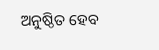ଅନୁଷ୍ଠିତ ହେବ